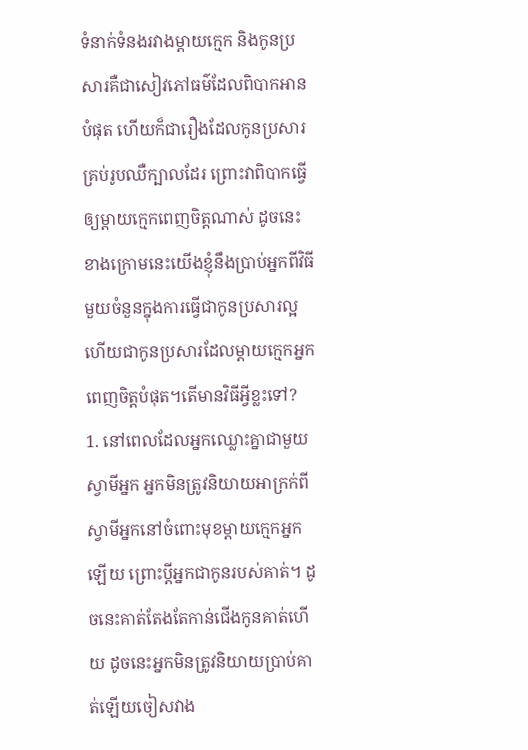ទំនាក់ទំនងរវាងម្តាយក្មេក និងកូនប្រសារគឺជាសៀវភៅធម៌ដែលពិបាកអានបំផុត ហើយក៏ជារឿងដែលកូនប្រសារគ្រប់រូបឈឺក្បាលដែរ ព្រោះវាពិបាកធ្វើឲ្យម្តាយក្មេកពេញចិត្តណាស់ ដូចនេះខាងក្រោមនេះយើងខ្ញុំនឹងប្រាប់អ្នកពីវិធីមួយចំនួនក្នុងការធ្វើជាកូនប្រសារល្អ ហើយជាកូនប្រសារដែលម្តាយក្មេកអ្នកពេញចិត្តបំផុត។តើមានវិធីអ្វីខ្លះទៅ?
1. នៅពេលដែលអ្នកឈ្លោះគ្នាជាមួយស្វាមីអ្នក អ្នកមិនត្រូវនិយាយអាក្រក់ពីស្វាមីអ្នកនៅចំពោះមុខម្តាយក្មេកអ្នកឡើយ ព្រោះប្តីអ្នកជាកូនរបស់គាត់។ ដូចនេះគាត់តែងតែកាន់ជើងកូនគាត់ហើយ ដូចនេះអ្នកមិនត្រូវនិយាយប្រាប់គាត់ឡើយចៀសវាង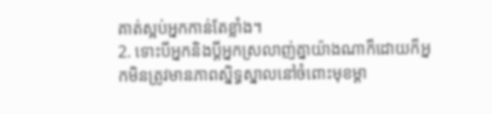គាត់ស្អប់អ្នកកាន់តែខ្លាំង។
2. ទោះបីអ្នកនិងប្តីអ្នកស្រលាញ់គ្នាយ៉ាងណាក៏ដោយក៏អ្នកមិនត្រូវមានភាពស្និទ្ធស្នាលនៅចំពោះមុខម្តា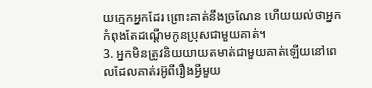យក្មេកអ្នកដែរ ព្រោះគាត់នឹងច្រណែន ហើយយល់ថាអ្នកកំពុងតែដណ្តើមកូនប្រុសជាមួយគាត់។
3. អ្នកមិនត្រូវនិយយាយតមាត់ជាមួយគាត់ឡើយនៅពេលដែលគាត់រអ៊ូពីរឿងអ្វីមួយ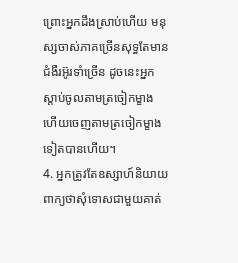ព្រោះអ្នកដឹងស្រាប់ហើយ មនុស្សចាស់ភាគច្រើនសុទ្ធតែមានជំងឺរអ៊ូរទាំច្រើន ដូចនេះអ្នកស្តាប់ចូលតាមត្រចៀកម្ខាង ហើយចេញតាមត្រចៀកម្ខាងទៀតបានហើយ។
4. អ្នកត្រូវតែឧស្សាហ៍និយាយពាក្យថាសុំទោសជាមួយគាត់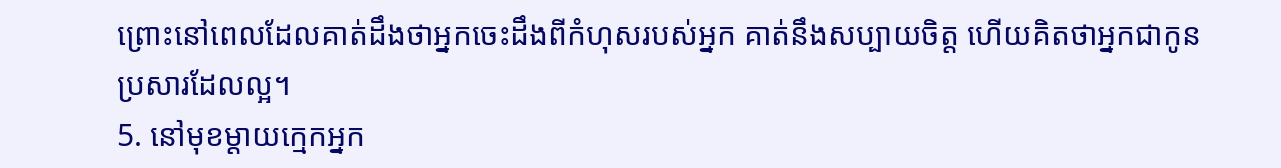ព្រោះនៅពេលដែលគាត់ដឹងថាអ្នកចេះដឹងពីកំហុសរបស់អ្នក គាត់នឹងសប្បាយចិត្ត ហើយគិតថាអ្នកជាកូនប្រសារដែលល្អ។
5. នៅមុខម្តាយក្មេកអ្នក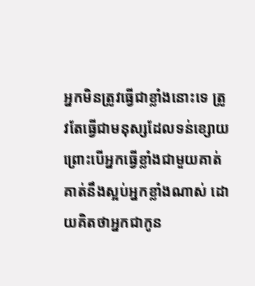អ្នកមិនត្រូវធ្វើជាខ្លាំងនោះទេ ត្រូវតែធ្វើជាមនុស្សដែលទន់ខ្សោយ ព្រោះបើអ្នកធ្វើខ្លាំងជាមួយគាត់ គាត់នឹងស្អប់អ្នកខ្លាំងណាស់ ដោយគិតថាអ្នកជាកូន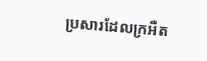ប្រសារដែលក្រអឺត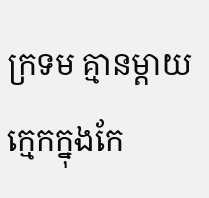ក្រទម គ្មានម្តាយក្មេកក្នុងកែ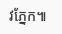វភ្នែក៕